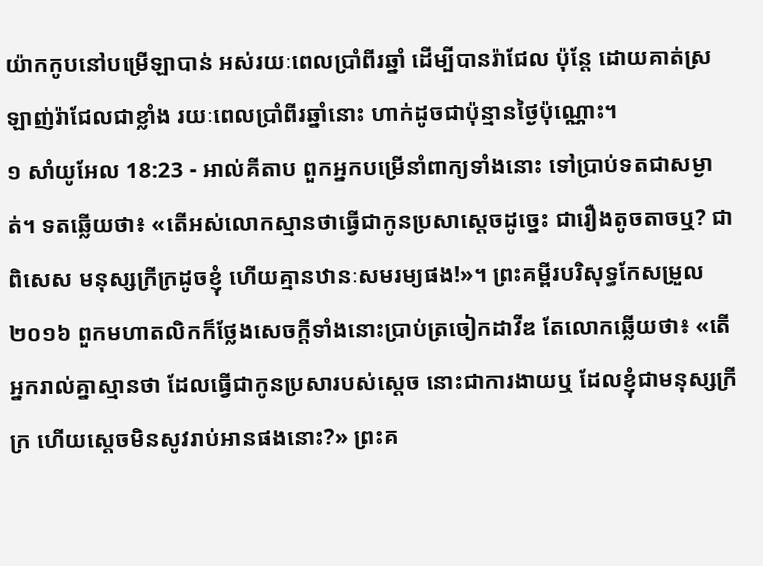យ៉ាកកូបនៅបម្រើឡាបាន់ អស់រយៈពេលប្រាំពីរឆ្នាំ ដើម្បីបានរ៉ាជែល ប៉ុន្តែ ដោយគាត់ស្រឡាញ់រ៉ាជែលជាខ្លាំង រយៈពេលប្រាំពីរឆ្នាំនោះ ហាក់ដូចជាប៉ុន្មានថ្ងៃប៉ុណ្ណោះ។
១ សាំយូអែល 18:23 - អាល់គីតាប ពួកអ្នកបម្រើនាំពាក្យទាំងនោះ ទៅប្រាប់ទតជាសម្ងាត់។ ទតឆ្លើយថា៖ «តើអស់លោកស្មានថាធ្វើជាកូនប្រសាស្តេចដូច្នេះ ជារឿងតូចតាចឬ? ជាពិសេស មនុស្សក្រីក្រដូចខ្ញុំ ហើយគ្មានឋានៈសមរម្យផង!»។ ព្រះគម្ពីរបរិសុទ្ធកែសម្រួល ២០១៦ ពួកមហាតលិកក៏ថ្លែងសេចក្ដីទាំងនោះប្រាប់ត្រចៀកដាវីឌ តែលោកឆ្លើយថា៖ «តើអ្នករាល់គ្នាស្មានថា ដែលធ្វើជាកូនប្រសារបស់ស្តេច នោះជាការងាយឬ ដែលខ្ញុំជាមនុស្សក្រីក្រ ហើយស្តេចមិនសូវរាប់អានផងនោះ?» ព្រះគ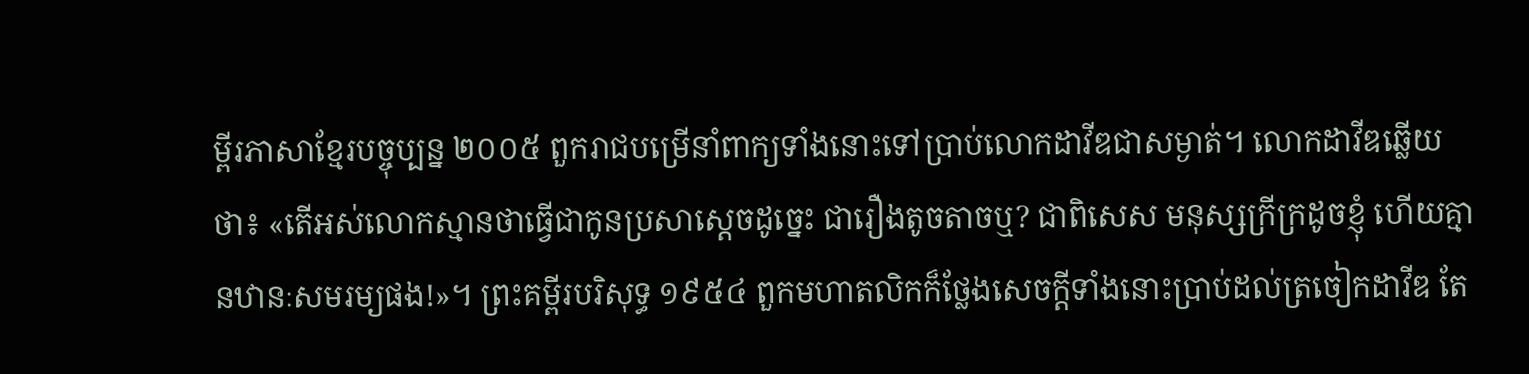ម្ពីរភាសាខ្មែរបច្ចុប្បន្ន ២០០៥ ពួករាជបម្រើនាំពាក្យទាំងនោះទៅប្រាប់លោកដាវីឌជាសម្ងាត់។ លោកដាវីឌឆ្លើយថា៖ «តើអស់លោកស្មានថាធ្វើជាកូនប្រសាស្ដេចដូច្នេះ ជារឿងតូចតាចឬ? ជាពិសេស មនុស្សក្រីក្រដូចខ្ញុំ ហើយគ្មានឋានៈសមរម្យផង!»។ ព្រះគម្ពីរបរិសុទ្ធ ១៩៥៤ ពួកមហាតលិកក៏ថ្លែងសេចក្ដីទាំងនោះប្រាប់ដល់ត្រចៀកដាវីឌ តែ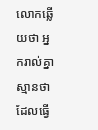លោកឆ្លើយថា អ្នករាល់គ្នាស្មានថា ដែលធ្វើ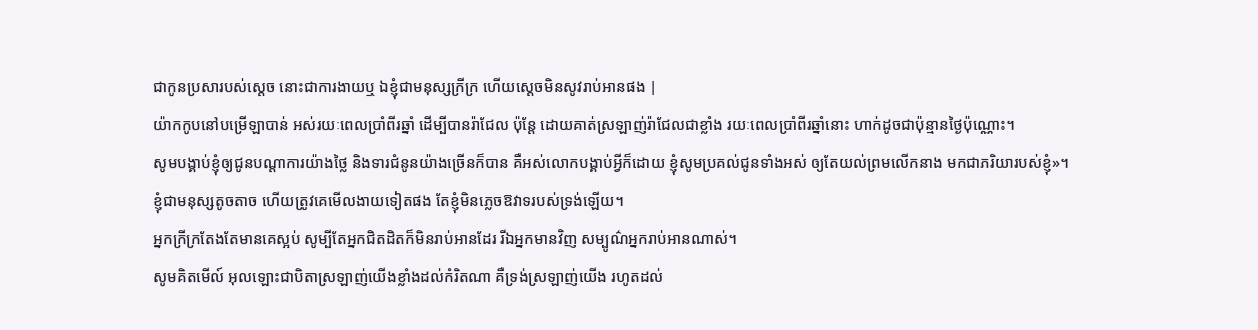ជាកូនប្រសារបស់ស្តេច នោះជាការងាយឬ ឯខ្ញុំជាមនុស្សក្រីក្រ ហើយស្តេចមិនសូវរាប់អានផង |
យ៉ាកកូបនៅបម្រើឡាបាន់ អស់រយៈពេលប្រាំពីរឆ្នាំ ដើម្បីបានរ៉ាជែល ប៉ុន្តែ ដោយគាត់ស្រឡាញ់រ៉ាជែលជាខ្លាំង រយៈពេលប្រាំពីរឆ្នាំនោះ ហាក់ដូចជាប៉ុន្មានថ្ងៃប៉ុណ្ណោះ។
សូមបង្គាប់ខ្ញុំឲ្យជូនបណ្តាការយ៉ាងថ្លៃ និងទារជំនូនយ៉ាងច្រើនក៏បាន គឺអស់លោកបង្គាប់អ្វីក៏ដោយ ខ្ញុំសូមប្រគល់ជូនទាំងអស់ ឲ្យតែយល់ព្រមលើកនាង មកជាភរិយារបស់ខ្ញុំ»។
ខ្ញុំជាមនុស្សតូចតាច ហើយត្រូវគេមើលងាយទៀតផង តែខ្ញុំមិនភ្លេចឱវាទរបស់ទ្រង់ឡើយ។
អ្នកក្រីក្រតែងតែមានគេស្អប់ សូម្បីតែអ្នកជិតដិតក៏មិនរាប់អានដែរ រីឯអ្នកមានវិញ សម្បូណ៌អ្នករាប់អានណាស់។
សូមគិតមើល៍ អុលឡោះជាបិតាស្រឡាញ់យើងខ្លាំងដល់កំរិតណា គឺទ្រង់ស្រឡាញ់យើង រហូតដល់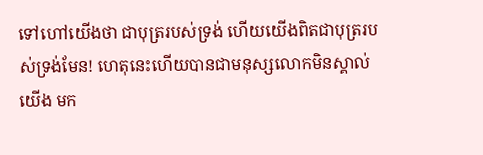ទៅហៅយើងថា ជាបុត្ររបស់ទ្រង់ ហើយយើងពិតជាបុត្ររបស់ទ្រង់មែន! ហេតុនេះហើយបានជាមនុស្សលោកមិនស្គាល់យើង មក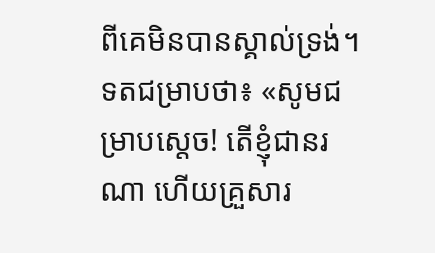ពីគេមិនបានស្គាល់ទ្រង់។
ទតជម្រាបថា៖ «សូមជម្រាបស្តេច! តើខ្ញុំជានរណា ហើយគ្រួសារ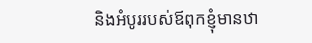និងអំបូររបស់ឪពុកខ្ញុំមានឋា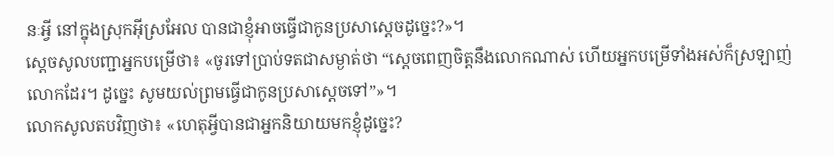នៈអ្វី នៅក្នុងស្រុកអ៊ីស្រអែល បានជាខ្ញុំអាចធ្វើជាកូនប្រសាស្តេចដូច្នេះ?»។
ស្តេចសូលបញ្ជាអ្នកបម្រើថា៖ «ចូរទៅប្រាប់ទតជាសម្ងាត់ថា “ស្តេចពេញចិត្តនឹងលោកណាស់ ហើយអ្នកបម្រើទាំងអស់ក៏ស្រឡាញ់លោកដែរ។ ដូច្នេះ សូមយល់ព្រមធ្វើជាកូនប្រសាស្តេចទៅ”»។
លោកសូលតបវិញថា៖ «ហេតុអ្វីបានជាអ្នកនិយាយមកខ្ញុំដូច្នេះ?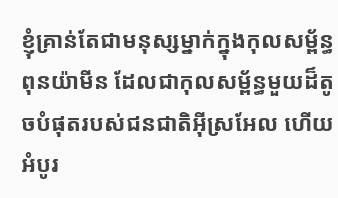ខ្ញុំគ្រាន់តែជាមនុស្សម្នាក់ក្នុងកុលសម្ព័ន្ធពុនយ៉ាមីន ដែលជាកុលសម្ព័ន្ធមួយដ៏តូចបំផុតរបស់ជនជាតិអ៊ីស្រអែល ហើយអំបូរ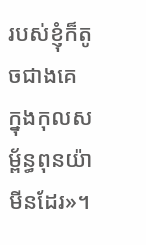របស់ខ្ញុំក៏តូចជាងគេ ក្នុងកុលសម្ព័ន្ធពុនយ៉ាមីនដែរ»។